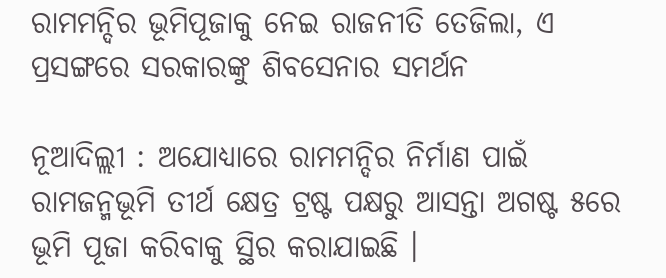ରାମମନ୍ଦିର ଭୂମିପୂଜାକୁ ନେଇ ରାଜନୀତି ତେଜିଲା, ଏ ପ୍ରସଙ୍ଗରେ ସରକାରଙ୍କୁ ଶିବସେନାର ସମର୍ଥନ

ନୂଆଦିଲ୍ଲୀ : ଅଯୋଧ୍ୟାରେ ରାମମନ୍ଦିର ନିର୍ମାଣ ପାଇଁ ରାମଜନ୍ମଭୂମି ତୀର୍ଥ କ୍ଷେତ୍ର ଟ୍ରଷ୍ଟ ପକ୍ଷରୁ ଆସନ୍ତା ଅଗଷ୍ଟ ୫ରେ ଭୂମି ପୂଜା କରିବାକୁ ସ୍ଥିର କରାଯାଇଛି ।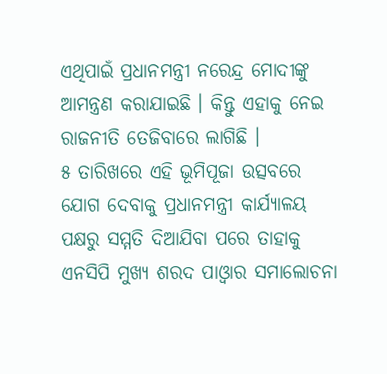ଏଥିପାଇଁ ପ୍ରଧାନମନ୍ତ୍ରୀ ନରେନ୍ଦ୍ର ମୋଦୀଙ୍କୁ ଆମନ୍ତ୍ରଣ କରାଯାଇଛି । କିନ୍ତୁ ଏହାକୁ ନେଇ ରାଜନୀତି ତେଜିବାରେ ଲାଗିଛି ।
୫ ତାରିଖରେ ଏହି ଭୂମିପୂଜା ଉତ୍ସବରେ ଯୋଗ ଦେବାକୁ ପ୍ରଧାନମନ୍ତ୍ରୀ କାର୍ଯ୍ୟାଳୟ ପକ୍ଷରୁ ସମ୍ମତି ଦିଆଯିବା ପରେ ତାହାକୁ ଏନସିପି ମୁଖ୍ୟ ଶରଦ ପାଓ୍ଵାର ସମାଲୋଚନା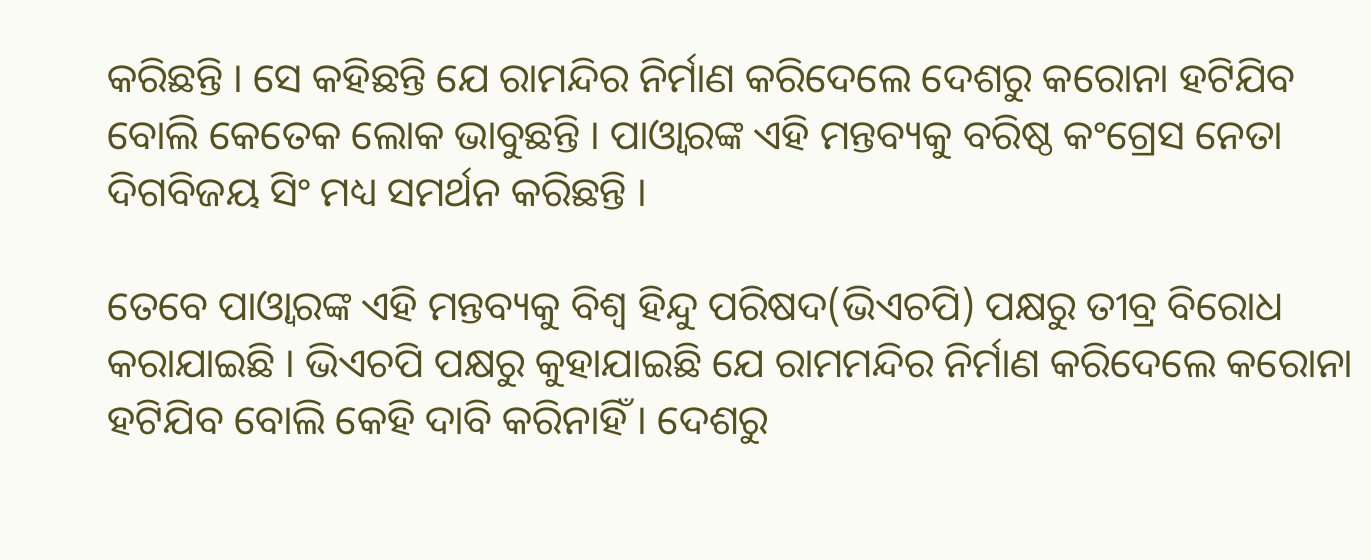କରିଛନ୍ତି । ସେ କହିଛନ୍ତି ଯେ ରାମନ୍ଦିର ନିର୍ମାଣ କରିଦେଲେ ଦେଶରୁ କରୋନା ହଟିଯିବ ବୋଲି କେତେକ ଲୋକ ଭାବୁଛନ୍ତି । ପାଓ୍ଵାରଙ୍କ ଏହି ମନ୍ତବ୍ୟକୁ ବରିଷ୍ଠ କଂଗ୍ରେସ ନେତା ଦିଗବିଜୟ ସିଂ ମଧ୍ୟ ସମର୍ଥନ କରିଛନ୍ତି ।

ତେବେ ପାଓ୍ଵାରଙ୍କ ଏହି ମନ୍ତବ୍ୟକୁ ବିଶ୍ୱ ହିନ୍ଦୁ ପରିଷଦ(ଭିଏଚପି) ପକ୍ଷରୁ ତୀବ୍ର ବିରୋଧ କରାଯାଇଛି । ଭିଏଚପି ପକ୍ଷରୁ କୁହାଯାଇଛି ଯେ ରାମମନ୍ଦିର ନିର୍ମାଣ କରିଦେଲେ କରୋନା ହଟିଯିବ ବୋଲି କେହି ଦାବି କରିନାହିଁ । ଦେଶରୁ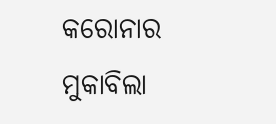କରୋନାର ମୁକାବିଲା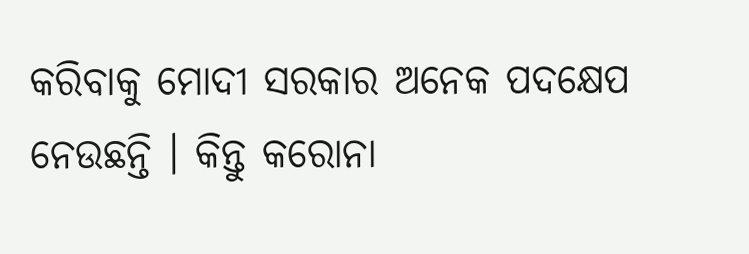କରିବାକୁ ମୋଦୀ ସରକାର ଅନେକ ପଦକ୍ଷେପ ନେଉଛନ୍ତି । କିନ୍ତୁ କରୋନା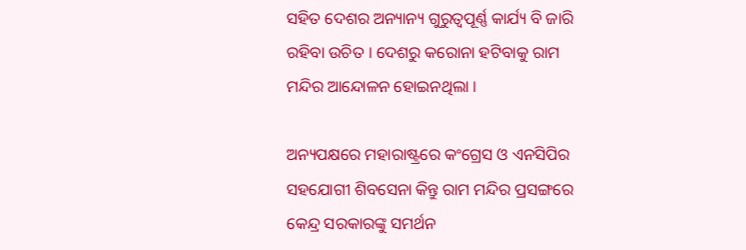ସହିତ ଦେଶର ଅନ୍ୟାନ୍ୟ ଗୁରୁତ୍ୱପୂର୍ଣ୍ଣ କାର୍ଯ୍ୟ ବି ଜାରି ରହିବା ଉଚିତ । ଦେଶରୁ କରୋନା ହଟିବାକୁ ରାମ ମନ୍ଦିର ଆନ୍ଦୋଳନ ହୋଇନଥିଲା ।

ଅନ୍ୟପକ୍ଷରେ ମହାରାଷ୍ଟ୍ରରେ କଂଗ୍ରେସ ଓ ଏନସିପିର ସହଯୋଗୀ ଶିବସେନା କିନ୍ତୁ ରାମ ମନ୍ଦିର ପ୍ରସଙ୍ଗରେ କେନ୍ଦ୍ର ସରକାରଙ୍କୁ ସମର୍ଥନ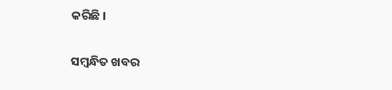କରିଛି ।

ସମ୍ବନ୍ଧିତ ଖବର